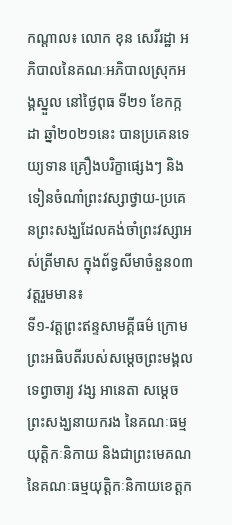កណ្តាល៖ លោក ខុន សេរីរដ្ឋា អភិបាលនៃគណៈអភិបាលស្រុកអង្គស្នួល នៅថ្ងៃពុធ ទី២១ ខែកក្កដា ឆ្នាំ២០២១នេះ បានប្រគេនទេយ្យទាន គ្រឿងបរិក្ខាផ្សេងៗ និងទៀនចំណាំព្រះវស្សាថ្វាយ-ប្រគេនព្រះសង្ឃដែលគង់ចាំព្រះវស្សាអស់ត្រីមាស ក្នុងព័ទ្ធសីមាចំនួន០៣ វត្តរួមមាន៖
ទី១-វត្តព្រះឥន្ទសាមគ្គីធម៌ ក្រោមព្រះអធិបតីរបស់សម្តេចព្រះមង្គលទេព្វាចារ្យ វង្ស អានេតា សម្តេចព្រះសង្ឃនាយករង នៃគណៈធម្មយុត្តិកៈនិកាយ និងជាព្រះមេគណ នៃគណៈធម្មយុត្តិកៈនិកាយខេត្តក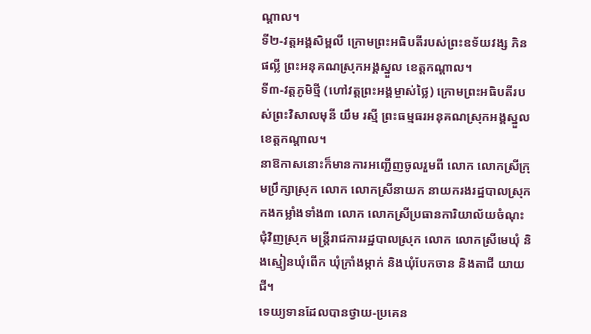ណ្តាល។
ទី២-វត្តអង្គសិម្ពលី ក្រោមព្រះអធិបតីរបស់ព្រះឧទ័យវង្ស ភិន ផល្លី ព្រះអនុគណស្រុកអង្គស្នួល ខេត្តកណ្តាល។
ទី៣-វត្តភូមិថ្មី (ហៅវត្តព្រះអង្គម្ចាស់ថ្លៃ) ក្រោមព្រះអធិបតីរបស់ព្រះវិសាលមុនី យឹម រស្មី ព្រះធម្មធរអនុគណស្រុកអង្គស្នួល ខេត្តកណ្តាល។
នាឱកាសនោះក៏មានការអញ្ជើញចូលរួមពី លោក លោកស្រីក្រុមប្រឹក្សាស្រុក លោក លោកស្រីនាយក នាយករងរដ្ឋបាលស្រុក កងកម្លាំងទាំង៣ លោក លោកស្រីប្រធានការិយាល័យចំណុះ ជុំវិញស្រុក មន្រ្តីរាជការរដ្ឋបាលស្រុក លោក លោកស្រីមេឃុំ និងស្មៀនឃុំពើក ឃុំក្រាំងម្កាក់ និងឃុំបែកចាន និងតាជី យាយជី។
ទេយ្យទានដែលបានថ្វាយ-ប្រគេន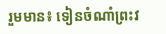រួមមាន៖ ទៀនចំណាំព្រះវ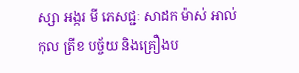ស្សា អង្ករ មី ភេសជ្ជៈ សាដក ម៉ាស់ អាល់កុល ត្រីខ បច្ច័យ និងគ្រឿងប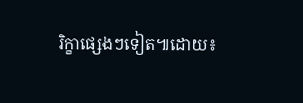រិក្ខាផ្សេងៗទៀត៕ដោយ៖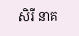សិរី នាគ